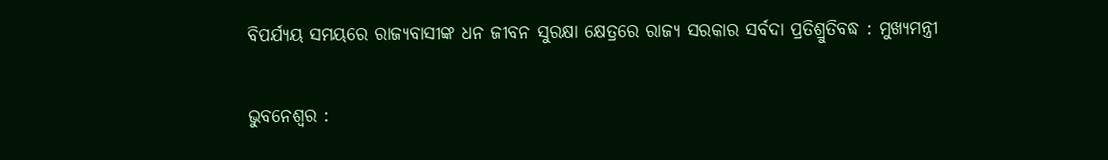ବିପର୍ଯ୍ୟୟ ସମୟରେ ରାଜ୍ୟବାସୀଙ୍କ ଧନ ଜୀବନ ସୁରକ୍ଷା କ୍ଷେତ୍ରରେ ରାଜ୍ୟ ସରକାର ସର୍ବଦା ପ୍ରତିଶ୍ରୁତିବଦ୍ଧ : ମୁଖ୍ୟମନ୍ତ୍ରୀ

ଭୁବନେଶ୍ବର :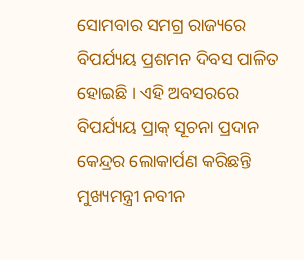ସୋମବାର ସମଗ୍ର ରାଜ୍ୟରେ ବିପର୍ଯ୍ୟୟ ପ୍ରଶମନ ଦିବସ ପାଳିତ ହୋଇଛି । ଏହି ଅବସରରେ ବିପର୍ଯ୍ୟୟ ପ୍ରାକ୍ ସୂଚନା ପ୍ରଦାନ କେନ୍ଦ୍ରର ଲୋକାର୍ପଣ କରିଛନ୍ତି ମୁଖ୍ୟମନ୍ତ୍ରୀ ନବୀନ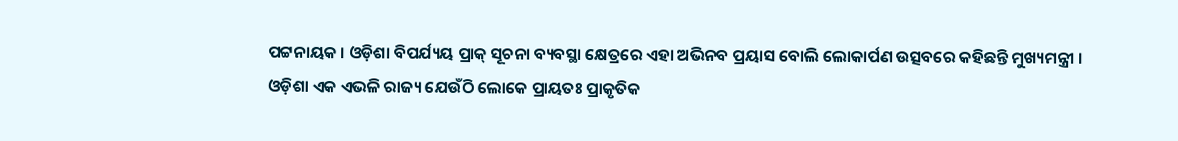ପଟ୍ଟନାୟକ । ଓଡ଼ିଶା ବିପର୍ଯ୍ୟୟ ପ୍ରାକ୍ ସୂଚନା ବ୍ୟବସ୍ଥା କ୍ଷେତ୍ରରେ ଏହା ଅଭିନବ ପ୍ରୟାସ ବୋଲି ଲୋକାର୍ପଣ ଉତ୍ସବରେ କହିଛନ୍ତି ମୁଖ୍ୟମନ୍ତ୍ରୀ ।
ଓଡ଼ିଶା ଏକ ଏଭଳି ରାଜ୍ୟ ଯେଉଁଠି ଲୋକେ ପ୍ରାୟତଃ ପ୍ରାକୃତିକ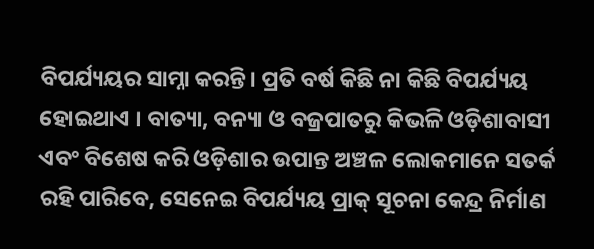ବିପର୍ଯ୍ୟୟର ସାମ୍ନା କରନ୍ତି। ପ୍ରତି ବର୍ଷ କିଛି ନା କିଛି ବିପର୍ଯ୍ୟୟ ହୋଇଥାଏ । ବାତ୍ୟା, ବନ୍ୟା ଓ ବଜ୍ରପାତରୁ କିଭଳି ଓଡ଼ିଶାବାସୀ ଏବଂ ବିଶେଷ କରି ଓଡ଼ିଶାର ଉପାନ୍ତ ଅଞ୍ଚଳ ଲୋକମାନେ ସତର୍କ ରହି ପାରିବେ, ସେନେଇ ବିପର୍ଯ୍ୟୟ ପ୍ରାକ୍ ସୂଚନା କେନ୍ଦ୍ର ନିର୍ମାଣ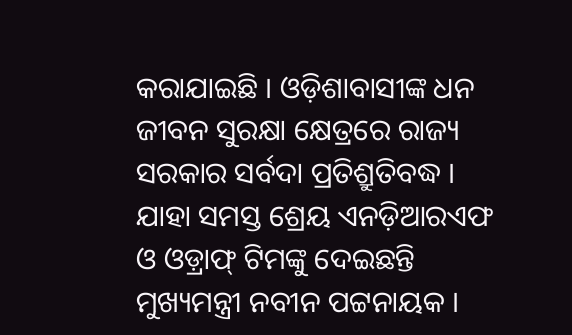କରାଯାଇଛି । ଓଡ଼ିଶାବାସୀଙ୍କ ଧନ ଜୀବନ ସୁରକ୍ଷା କ୍ଷେତ୍ରରେ ରାଜ୍ୟ ସରକାର ସର୍ବଦା ପ୍ରତିଶ୍ରୁତିବଦ୍ଧ । ଯାହା ସମସ୍ତ ଶ୍ରେୟ ଏନଡ଼ିଆରଏଫ ଓ ଓଡ଼୍ରାଫ୍ ଟିମଙ୍କୁ ଦେଇଛନ୍ତି ମୁଖ୍ୟମନ୍ତ୍ରୀ ନବୀନ ପଟ୍ଟନାୟକ ।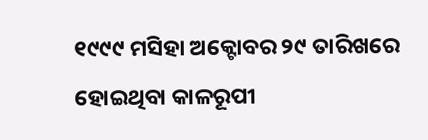୧୯୯୯ ମସିହା ଅକ୍ଟୋବର ୨୯ ତାରିଖରେ ହୋଇଥିବା କାଳରୂପୀ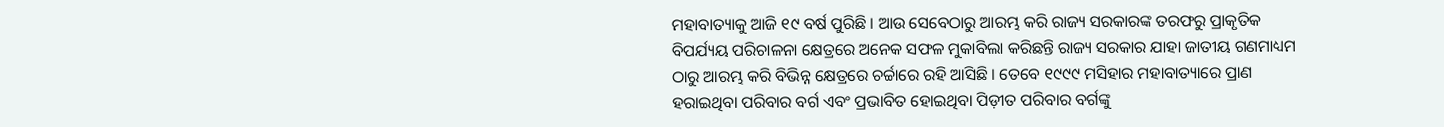ମହାବାତ୍ୟାକୁ ଆଜି ୧୯ ବର୍ଷ ପୁରିଛି । ଆଉ ସେବେଠାରୁ ଆରମ୍ଭ କରି ରାଜ୍ୟ ସରକାରଙ୍କ ତରଫରୁ ପ୍ରାକୃତିକ ବିପର୍ଯ୍ୟୟ ପରିଚାଳନା କ୍ଷେତ୍ରରେ ଅନେକ ସଫଳ ମୁକାବିଲା କରିଛନ୍ତି ରାଜ୍ୟ ସରକାର ଯାହା ଜାତୀୟ ଗଣମାଧ୍ୟମ ଠାରୁ ଆରମ୍ଭ କରି ବିଭିନ୍ନ କ୍ଷେତ୍ରରେ ଚର୍ଚ୍ଚାରେ ରହି ଆସିଛି । ତେବେ ୧୯୯୯ ମସିହାର ମହାବାତ୍ୟାରେ ପ୍ରାଣ ହରାଇଥିବା ପରିବାର ବର୍ଗ ଏବଂ ପ୍ରଭାବିତ ହୋଇଥିବା ପିଡ଼ୀତ ପରିବାର ବର୍ଗଙ୍କୁ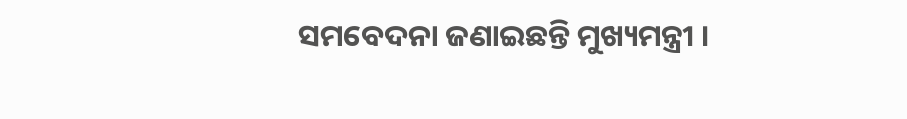ସମବେଦନା ଜଣାଇଛନ୍ତି ମୁଖ୍ୟମନ୍ତ୍ରୀ ।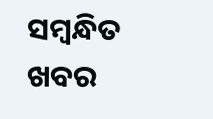ସମ୍ବନ୍ଧିତ ଖବର